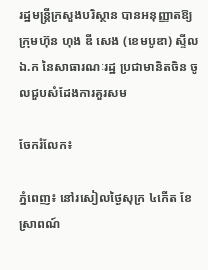រដ្ឋមន្រ្តីក្រសួងបរិស្ថាន បានអនុញ្ញាតឱ្យក្រុមហ៊ុន ហុង ឌី សេង (ខេមបូឌា) ស្ទីល ឯ.ក នៃសាធារណៈរដ្ឋ ប្រជាមានិតចិន ចូលជួបសំដែងការគួរសម

ចែករំលែក៖

ភ្នំពេញ៖ នៅរសៀលថ្ងៃសុក្រ ៤កើត ខែស្រាពណ៍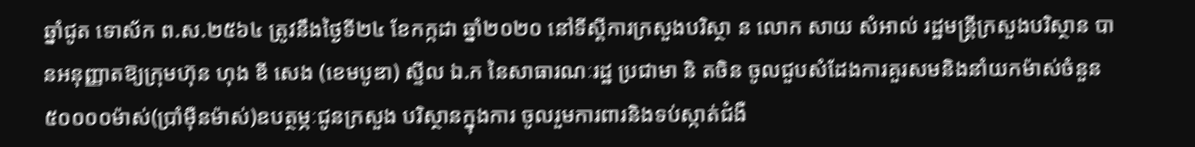ឆ្នាំជូត ទោស័ក ព.ស.២៥៦៤ ត្រូវនឹងថ្ងៃទី២៤ ខែកក្កដា ឆ្នាំ២០២០ នៅទីស្តីការក្រសួងបរិស្ថា ន លោក សាយ សំអាល់ រដ្ឋមន្រ្តីក្រសួងបរិស្ថាន បានអនុញ្ញាតឱ្យក្រុមហ៊ុន ហុង ឌី សេង (ខេមបូឌា) ស្ទីល ឯ.ក នៃសាធារណៈរដ្ឋ ប្រជាមា និ តចិន ចូលជួបសំដែងការគួរសមនិងនាំយកម៉ាស់ចំនួន៥០០០០ម៉ាស់(ប្រាំម៉ឺនម៉ាស់)ឧបត្ថម្ភៈជូនក្រសួង បរិស្ថានក្នុងការ ចូលរួមការពារនិងទប់ស្កាត់ជំងឺ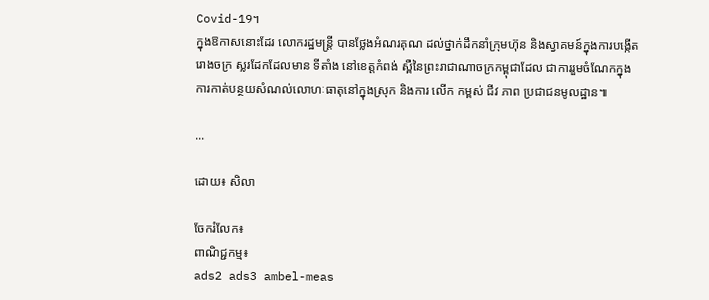Covid-19។
ក្នុងឱកាសនោះដែរ លោករដ្ឋមន្រ្តី បានថ្លែងអំណរគុណ ដល់ថ្នាក់ដឹកនាំក្រុមហ៊ុន និងស្វាគមន៍ក្នុងការបង្កើតរោងចក្រ ស្លរដែកដែលមាន ទីតាំង នៅខេត្តកំពង់ ស្ពឺនៃព្រះរាជាណាចក្រកម្ពុជាដែល ជាការរួមចំណែកក្នុងការកាត់បន្ថយសំណល់លោហៈធាតុនៅក្នុងស្រុក និងការ លើក កម្ពស់ ជីវ ភាព ប្រជាជនមូលដ្ឋាន៕

...

ដោយ៖ សិលា

ចែករំលែក៖
ពាណិជ្ជកម្ម៖
ads2 ads3 ambel-meas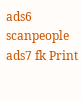ads6 scanpeople ads7 fk Print